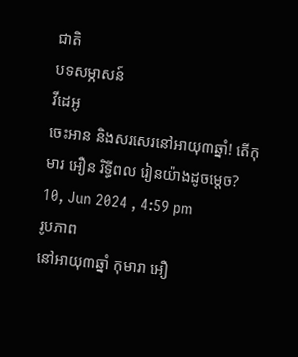ជាតិ
បទសម្ភាសន៍
វីដេអូ
ចេះអាន និងសរសេរនៅអាយុ៣ឆ្នាំ! តើកុមារ អឿន រិទ្ធីពល រៀនយ៉ាងដូចម្តេច?
10, Jun 2024 , 4:59 pm
រូបភាព
នៅអាយុ៣ឆ្នាំ កុមារា អឿ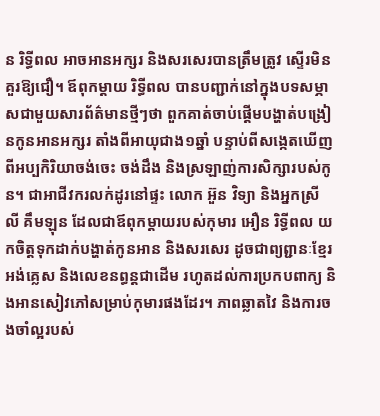ន រិទ្ធីពល អាចអានអក្សរ និងសរសេរបានត្រឹមត្រូវ ស្ទើរមិនគួរឱ្យជឿ។ ឪពុកម្តាយ រិទ្ធីពល បានបញ្ជាក់នៅក្នុងបទសម្ភាសជាមួយសារព័ត៌មានថ្មីៗថា ពួកគាត់ចាប់ផ្តើមបង្ហាត់បង្រៀនកូនអានអក្សរ តាំងពីអាយុជាង១ឆ្នាំ បន្ទាប់ពីសង្កេតឃើញពីអប្បកិរិយាចង់ចេះ ចង់ដឹង និងស្រឡាញ់ការសិក្សារបស់កូន។ ជាអាជីវករលក់ដូរនៅផ្ទះ លោក អ៊ួន វិទ្យា និងអ្នកស្រី លី គឹមឡុន ដែលជាឪពុកម្តាយរបស់កុមារ អឿន រិទ្ធីពល យកចិត្តទុកដាក់បង្ហាត់កូនអាន និងសរសេរ ដូចជាព្យព្ជានៈខ្មែរ អង់គ្លេស និងលេខនព្ធន្តជាដើម រហូតដល់ការប្រកបពាក្យ និងអានសៀវភៅសម្រាប់កុមារផងដែរ។ ភាពឆ្លាតវៃ និងការចងចាំល្អរបស់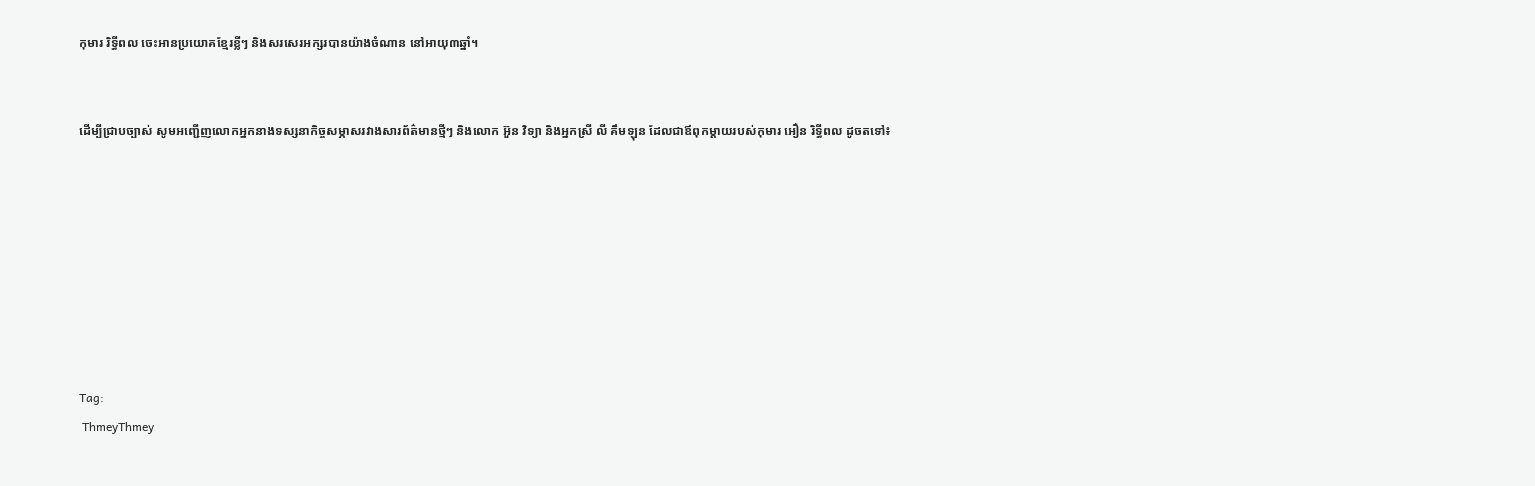កុមារ រិទ្ធីពល ចេះអានប្រយោគខ្មែរខ្លីៗ និងសរសេរអក្សរបានយ៉ាងចំណាន នៅអាយុ៣ឆ្នាំ។


ដើម្បីជ្រាបច្បាស់ សូមអញ្ជើញលោកអ្នកនាងទស្សនាកិច្ចសម្ភាសរវាងសារព័ត៌មានថ្មីៗ និងលោក អ៊ួន វិទ្យា និងអ្នកស្រី លី គឹមឡុន ដែលជាឪពុកម្តាយរបស់កុមារ អឿន រិទ្ធីពល ដូចតទៅ៖








Tag:
 ThmeyThmey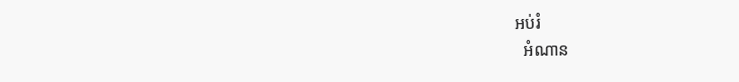អប់រំ
  អំណាន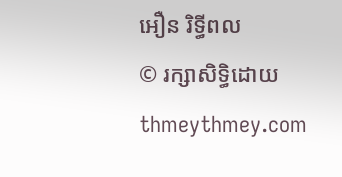អឿន រិទ្ធីពល
© រក្សាសិទ្ធិដោយ thmeythmey.com